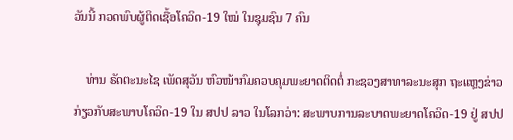ວັນນີ້ ກວດພົບຜູ້ຕິດເຊື້ອໂຄວິດ-19 ໃໝ່ ໃນຊຸມຊົນ 7 ຄົນ

    ທ່ານ ຣັດຕະນະໄຊ ເພັດສຸວັນ ຫົວໜ້າກົມຄວບຄຸມພະຍາດຕິດຕໍ່ ກະຊວງສາທາລະນະສຸກ ຖະແຫຼງຂ່າວກ່ຽວກັບສະພາບໂຄວິດ-19 ໃນ ສປປ ລາວ ໃນໂລກວ່າ: ສະພາບການລະບາດພະຍາດໂຄວິດ-19 ຢູ່ ສປປ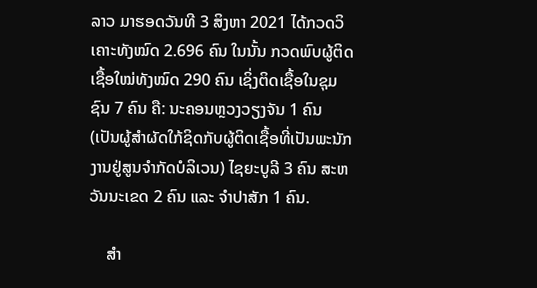ລາວ ມາຮອດວັນທີ 3 ສິງຫາ 2021 ໄດ້ກວດວິເຄາະທັງໝົດ 2.696 ຄົນ ໃນນັ້ນ ກວດພົບຜູ້ຕິດເຊື້ອໃໝ່ທັງໝົດ 290 ຄົນ ເຊິ່ງຕິດເຊື້ອໃນຊຸມຊົນ 7 ຄົນ ຄື: ນະຄອນຫຼວງວຽງຈັນ 1 ຄົນ (ເປັນຜູ້ສຳຜັດໃກ້ຊິດກັບຜູ້ຕິດເຊື້ອທີ່ເປັນພະນັກງານຢູ່ສູນຈຳກັດບໍລິເວນ) ໄຊຍະບູລີ 3 ຄົນ ສະຫວັນນະເຂດ 2 ຄົນ ແລະ ຈຳປາສັກ 1 ຄົນ.

    ສຳ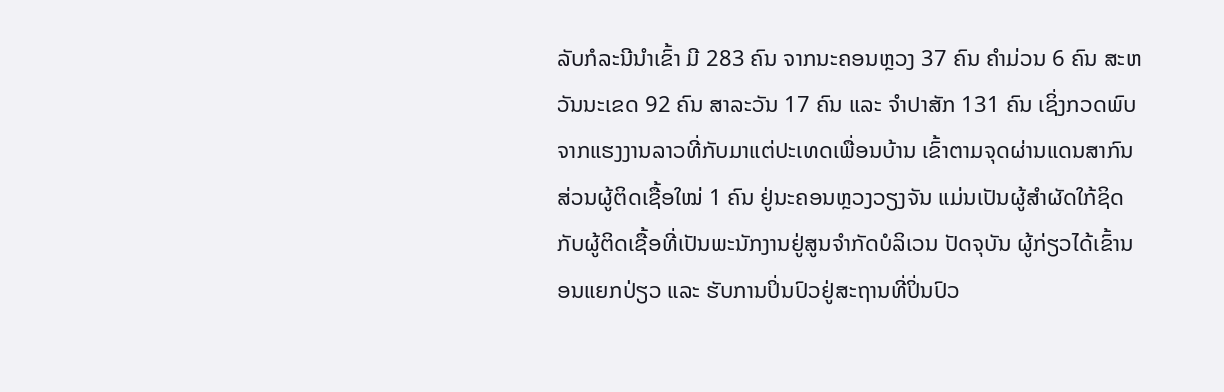ລັບກໍລະນີນໍາເຂົ້າ ມີ 283 ຄົນ ຈາກນະຄອນຫຼວງ 37 ຄົນ ຄຳມ່ວນ 6 ຄົນ ສະຫວັນນະເຂດ 92 ຄົນ ສາລະວັນ 17 ຄົນ ແລະ ຈຳປາສັກ 131 ຄົນ ເຊິ່ງກວດພົບຈາກແຮງງານລາວທີ່ກັບມາແຕ່ປະເທດເພື່ອນບ້ານ ເຂົ້າຕາມຈຸດຜ່ານແດນສາກົນ ສ່ວນຜູ້ຕິດເຊື້ອໃໝ່ 1 ຄົນ ຢູ່ນະຄອນຫຼວງວຽງຈັນ ແມ່ນເປັນຜູ້ສຳຜັດໃກ້ຊິດກັບຜູ້ຕິດເຊື້ອທີ່ເປັນພະນັກງານຢູ່ສູນຈຳກັດບໍລິເວນ ປັດຈຸບັນ ຜູ້ກ່ຽວໄດ້ເຂົ້ານອນແຍກປ່ຽວ ແລະ ຮັບການປິ່ນປົວຢູ່ສະຖານທີ່ປິ່ນປົວ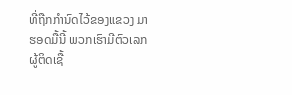ທີ່ຖືກກຳນົດໄວ້ຂອງແຂວງ ມາຮອດມື້ນີ້ ພວກເຮົາມີຕົວເລກຜູ້ຕິດເຊື້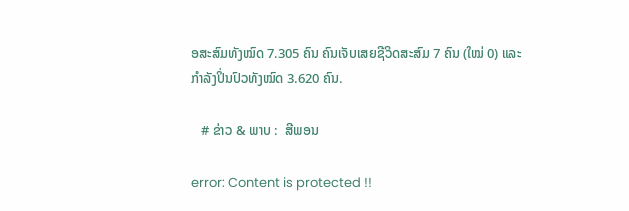ອສະສົມທັງໝົດ 7.305 ຄົນ ຄົນເຈັບເສຍຊີວິດສະສົມ 7 ຄົນ (ໃໝ່ 0) ແລະ ກໍາລັງປິ່ນປົວທັງໝົດ 3.620 ຄົນ.

   # ຂ່າວ & ພາບ :  ສີພອນ

error: Content is protected !!